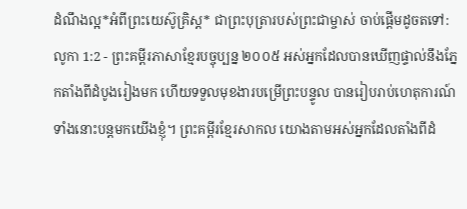ដំណឹងល្អ*អំពីព្រះយេស៊ូគ្រិស្ត* ជាព្រះបុត្រារបស់ព្រះជាម្ចាស់ ចាប់ផ្ដើមដូចតទៅ:
លូកា 1:2 - ព្រះគម្ពីរភាសាខ្មែរបច្ចុប្បន្ន ២០០៥ អស់អ្នកដែលបានឃើញផ្ទាល់នឹងភ្នែកតាំងពីដំបូងរៀងមក ហើយទទួលមុខងារបម្រើព្រះបន្ទូល បានរៀបរាប់ហេតុការណ៍ទាំងនោះបន្តមកយើងខ្ញុំ។ ព្រះគម្ពីរខ្មែរសាកល យោងតាមអស់អ្នកដែលតាំងពីដំ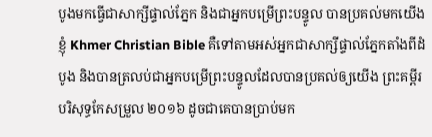បូងមកធ្វើជាសាក្សីផ្ទាល់ភ្នែក និងជាអ្នកបម្រើព្រះបន្ទូល បានប្រគល់មកយើងខ្ញុំ Khmer Christian Bible គឺទៅតាមអស់អ្នកជាសាក្សីផ្ទាល់ភ្នែកតាំងពីដំបូង និងបានត្រលប់ជាអ្នកបម្រើព្រះបន្ទូលដែលបានប្រគល់ឲ្យយើង ព្រះគម្ពីរបរិសុទ្ធកែសម្រួល ២០១៦ ដូចជាគេបានប្រាប់មក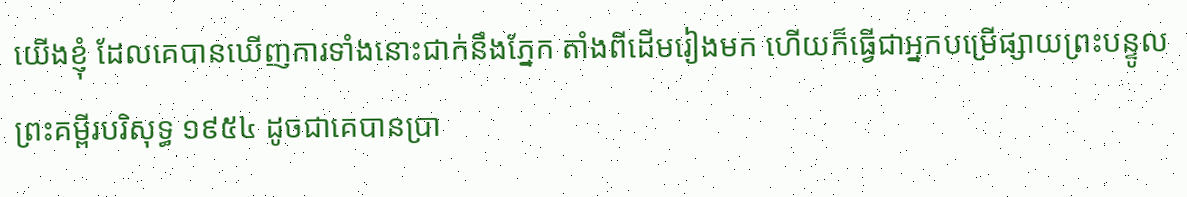យើងខ្ញុំ ដែលគេបានឃើញការទាំងនោះជាក់នឹងភ្នែក តាំងពីដើមរៀងមក ហើយក៏ធ្វើជាអ្នកបម្រើផ្សាយព្រះបន្ទូល ព្រះគម្ពីរបរិសុទ្ធ ១៩៥៤ ដូចជាគេបានប្រា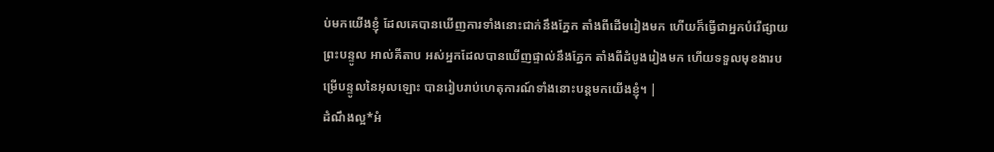ប់មកយើងខ្ញុំ ដែលគេបានឃើញការទាំងនោះជាក់នឹងភ្នែក តាំងពីដើមរៀងមក ហើយក៏ធ្វើជាអ្នកបំរើផ្សាយព្រះបន្ទូល អាល់គីតាប អស់អ្នកដែលបានឃើញផ្ទាល់នឹងភ្នែក តាំងពីដំបូងរៀងមក ហើយទទួលមុខងារបម្រើបន្ទូលនៃអុលឡោះ បានរៀបរាប់ហេតុការណ៍ទាំងនោះបន្ដមកយើងខ្ញុំ។ |
ដំណឹងល្អ*អំ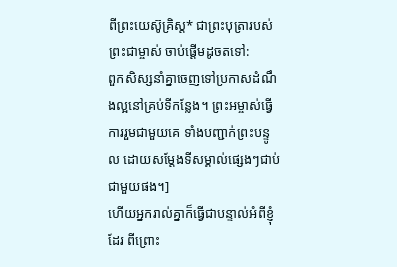ពីព្រះយេស៊ូគ្រិស្ត* ជាព្រះបុត្រារបស់ព្រះជាម្ចាស់ ចាប់ផ្ដើមដូចតទៅ:
ពួកសិស្សនាំគ្នាចេញទៅប្រកាសដំណឹងល្អនៅគ្រប់ទីកន្លែង។ ព្រះអម្ចាស់ធ្វើការរួមជាមួយគេ ទាំងបញ្ជាក់ព្រះបន្ទូល ដោយសម្តែងទីសម្គាល់ផ្សេងៗជាប់ជាមួយផង។]
ហើយអ្នករាល់គ្នាក៏ធ្វើជាបន្ទាល់អំពីខ្ញុំដែរ ពីព្រោះ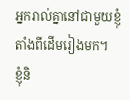អ្នករាល់គ្នានៅជាមួយខ្ញុំ តាំងពីដើមរៀងមក។
ខ្ញុំនិ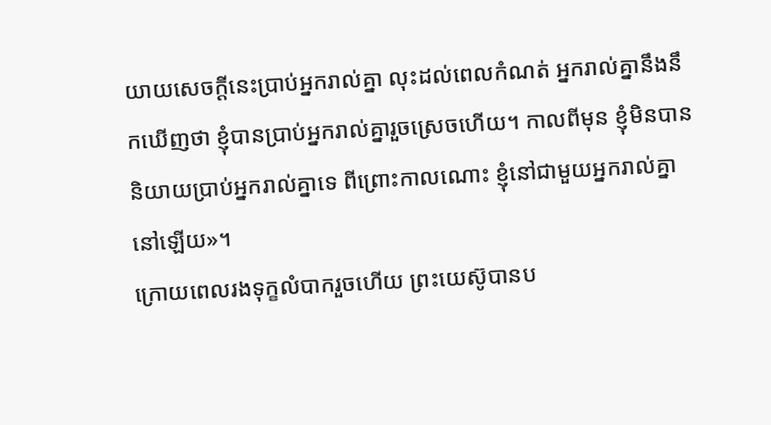យាយសេចក្ដីនេះប្រាប់អ្នករាល់គ្នា លុះដល់ពេលកំណត់ អ្នករាល់គ្នានឹងនឹកឃើញថា ខ្ញុំបានប្រាប់អ្នករាល់គ្នារួចស្រេចហើយ។ កាលពីមុន ខ្ញុំមិនបាននិយាយប្រាប់អ្នករាល់គ្នាទេ ពីព្រោះកាលណោះ ខ្ញុំនៅជាមួយអ្នករាល់គ្នានៅឡើយ»។
ក្រោយពេលរងទុក្ខលំបាករួចហើយ ព្រះយេស៊ូបានប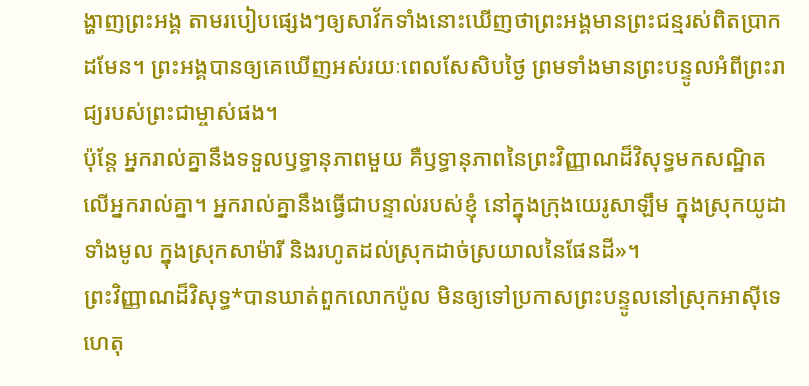ង្ហាញព្រះអង្គ តាមរបៀបផ្សេងៗឲ្យសាវ័កទាំងនោះឃើញថាព្រះអង្គមានព្រះជន្មរស់ពិតប្រាកដមែន។ ព្រះអង្គបានឲ្យគេឃើញអស់រយៈពេលសែសិបថ្ងៃ ព្រមទាំងមានព្រះបន្ទូលអំពីព្រះរាជ្យរបស់ព្រះជាម្ចាស់ផង។
ប៉ុន្តែ អ្នករាល់គ្នានឹងទទួលឫទ្ធានុភាពមួយ គឺឫទ្ធានុភាពនៃព្រះវិញ្ញាណដ៏វិសុទ្ធមកសណ្ឋិតលើអ្នករាល់គ្នា។ អ្នករាល់គ្នានឹងធ្វើជាបន្ទាល់របស់ខ្ញុំ នៅក្នុងក្រុងយេរូសាឡឹម ក្នុងស្រុកយូដាទាំងមូល ក្នុងស្រុកសាម៉ារី និងរហូតដល់ស្រុកដាច់ស្រយាលនៃផែនដី»។
ព្រះវិញ្ញាណដ៏វិសុទ្ធ*បានឃាត់ពួកលោកប៉ូល មិនឲ្យទៅប្រកាសព្រះបន្ទូលនៅស្រុកអាស៊ីទេ ហេតុ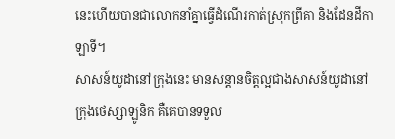នេះហើយបានជាលោកនាំគ្នាធ្វើដំណើរកាត់ស្រុកព្រីគា និងដែនដីកាឡាទី។
សាសន៍យូដានៅក្រុងនេះ មានសន្ដានចិត្តល្អជាងសាសន៍យូដានៅក្រុងថេស្សាឡូនិក គឺគេបានទទួល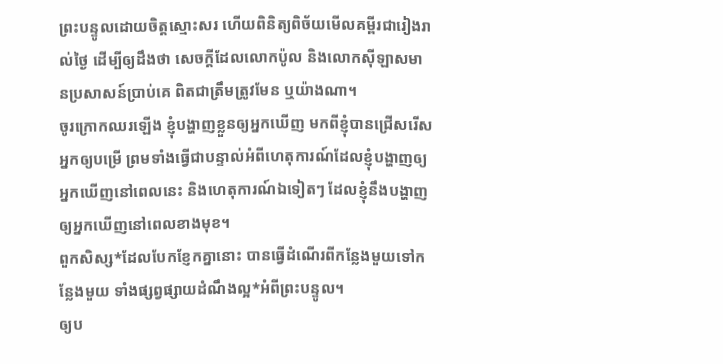ព្រះបន្ទូលដោយចិត្តស្មោះសរ ហើយពិនិត្យពិច័យមើលគម្ពីរជារៀងរាល់ថ្ងៃ ដើម្បីឲ្យដឹងថា សេចក្ដីដែលលោកប៉ូល និងលោកស៊ីឡាសមានប្រសាសន៍ប្រាប់គេ ពិតជាត្រឹមត្រូវមែន ឬយ៉ាងណា។
ចូរក្រោកឈរឡើង ខ្ញុំបង្ហាញខ្លួនឲ្យអ្នកឃើញ មកពីខ្ញុំបានជ្រើសរើសអ្នកឲ្យបម្រើ ព្រមទាំងធ្វើជាបន្ទាល់អំពីហេតុការណ៍ដែលខ្ញុំបង្ហាញឲ្យអ្នកឃើញនៅពេលនេះ និងហេតុការណ៍ឯទៀតៗ ដែលខ្ញុំនឹងបង្ហាញឲ្យអ្នកឃើញនៅពេលខាងមុខ។
ពួកសិស្ស*ដែលបែកខ្ញែកគ្នានោះ បានធ្វើដំណើរពីកន្លែងមួយទៅកន្លែងមួយ ទាំងផ្សព្វផ្សាយដំណឹងល្អ*អំពីព្រះបន្ទូល។
ឲ្យប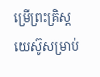ម្រើព្រះគ្រិស្តយេស៊ូសម្រាប់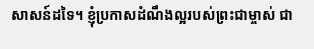សាសន៍ដទៃ។ ខ្ញុំប្រកាសដំណឹងល្អរបស់ព្រះជាម្ចាស់ ជា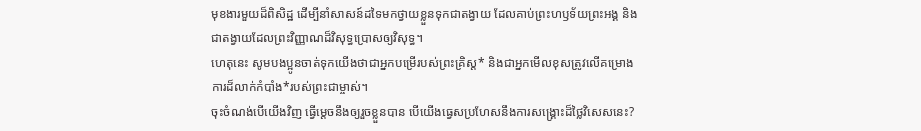មុខងារមួយដ៏ពិសិដ្ឋ ដើម្បីនាំសាសន៍ដទៃមកថ្វាយខ្លួនទុកជាតង្វាយ ដែលគាប់ព្រះហឫទ័យព្រះអង្គ និងជាតង្វាយដែលព្រះវិញ្ញាណដ៏វិសុទ្ធប្រោសឲ្យវិសុទ្ធ។
ហេតុនេះ សូមបងប្អូនចាត់ទុកយើងថាជាអ្នកបម្រើរបស់ព្រះគ្រិស្ត* និងជាអ្នកមើលខុសត្រូវលើគម្រោងការដ៏លាក់កំបាំង*របស់ព្រះជាម្ចាស់។
ចុះចំណង់បើយើងវិញ ធ្វើម្ដេចនឹងឲ្យរួចខ្លួនបាន បើយើងធ្វេសប្រហែសនឹងការសង្គ្រោះដ៏ថ្លៃវិសេសនេះ?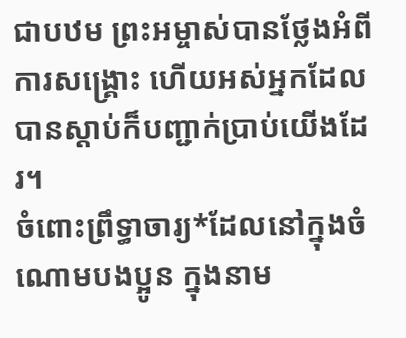ជាបឋម ព្រះអម្ចាស់បានថ្លែងអំពីការសង្គ្រោះ ហើយអស់អ្នកដែលបានស្ដាប់ក៏បញ្ជាក់ប្រាប់យើងដែរ។
ចំពោះព្រឹទ្ធាចារ្យ*ដែលនៅក្នុងចំណោមបងប្អូន ក្នុងនាម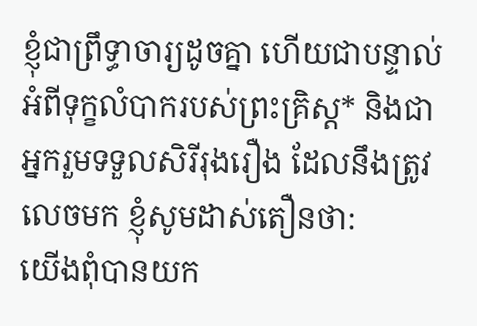ខ្ញុំជាព្រឹទ្ធាចារ្យដូចគ្នា ហើយជាបន្ទាល់អំពីទុក្ខលំបាករបស់ព្រះគ្រិស្ត* និងជាអ្នករួមទទួលសិរីរុងរឿង ដែលនឹងត្រូវលេចមក ខ្ញុំសូមដាស់តឿនថា:
យើងពុំបានយក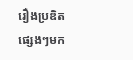រឿងប្រឌិតផ្សេងៗមក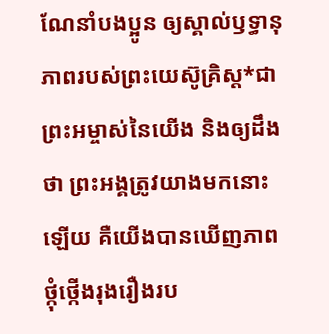ណែនាំបងប្អូន ឲ្យស្គាល់ឫទ្ធានុភាពរបស់ព្រះយេស៊ូគ្រិស្ត*ជាព្រះអម្ចាស់នៃយើង និងឲ្យដឹងថា ព្រះអង្គត្រូវយាងមកនោះឡើយ គឺយើងបានឃើញភាពថ្កុំថ្កើងរុងរឿងរប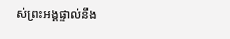ស់ព្រះអង្គផ្ទាល់នឹង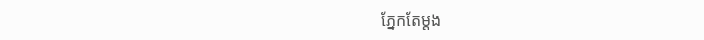ភ្នែកតែម្ដង